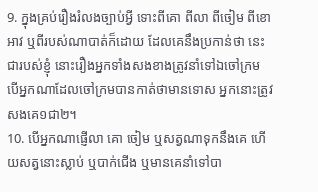9. ក្នុងគ្រប់រឿងរំលងច្បាប់អ្វី ទោះពីគោ ពីលា ពីចៀម ពីខោអាវ ឬពីរបស់ណាបាត់ក៏ដោយ ដែលគេនឹងប្រកាន់ថា នេះជារបស់ខ្ញុំ នោះរឿងអ្នកទាំងសងខាងត្រូវនាំទៅឯចៅក្រម បើអ្នកណាដែលចៅក្រមបានកាត់ថាមានទោស អ្នកនោះត្រូវសងគេ១ជា២។
10. បើអ្នកណាផ្ញើលា គោ ចៀម ឬសត្វណាទុកនឹងគេ ហើយសត្វនោះស្លាប់ ឬបាក់ជើង ឬមានគេនាំទៅបា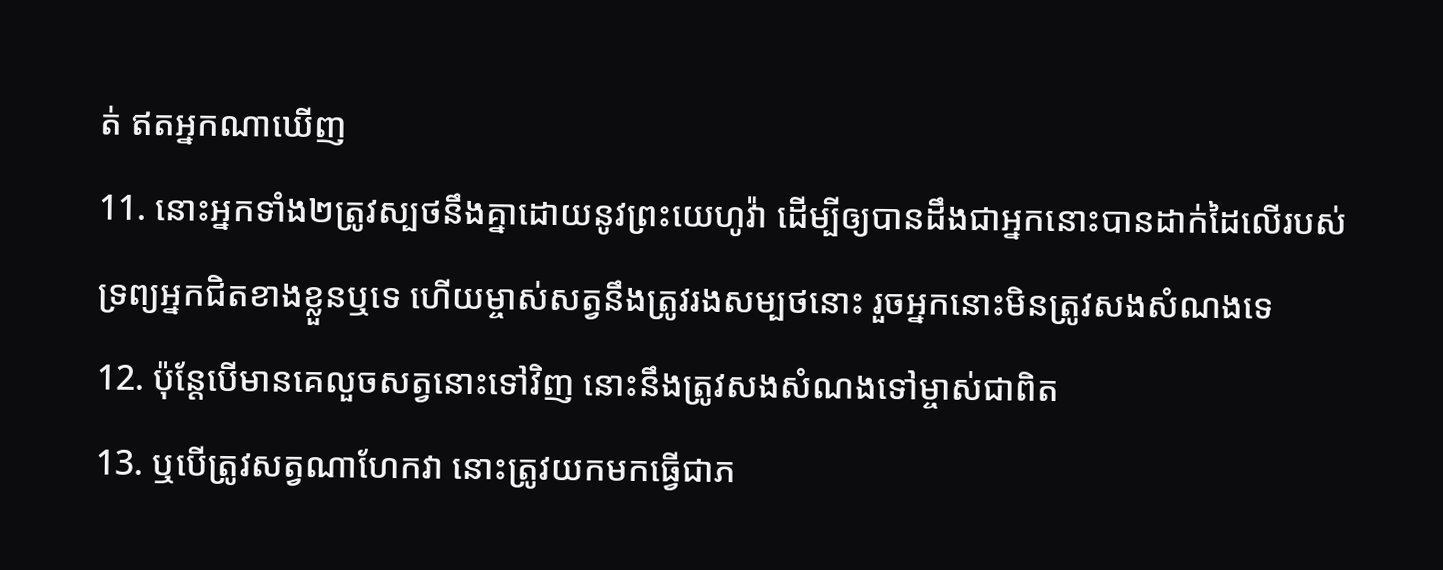ត់ ឥតអ្នកណាឃើញ
11. នោះអ្នកទាំង២ត្រូវស្បថនឹងគ្នាដោយនូវព្រះយេហូវ៉ា ដើម្បីឲ្យបានដឹងជាអ្នកនោះបានដាក់ដៃលើរបស់ទ្រព្យអ្នកជិតខាងខ្លួនឬទេ ហើយម្ចាស់សត្វនឹងត្រូវរងសម្បថនោះ រួចអ្នកនោះមិនត្រូវសងសំណងទេ
12. ប៉ុន្តែបើមានគេលួចសត្វនោះទៅវិញ នោះនឹងត្រូវសងសំណងទៅម្ចាស់ជាពិត
13. ឬបើត្រូវសត្វណាហែកវា នោះត្រូវយកមកធ្វើជាភ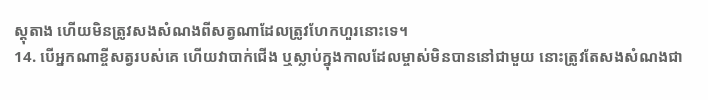ស្តុតាង ហើយមិនត្រូវសងសំណងពីសត្វណាដែលត្រូវហែកហួរនោះទេ។
14. បើអ្នកណាខ្ចីសត្វរបស់គេ ហើយវាបាក់ជើង ឬស្លាប់ក្នុងកាលដែលម្ចាស់មិនបាននៅជាមួយ នោះត្រូវតែសងសំណងជា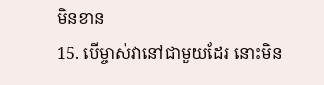មិនខាន
15. បើម្ចាស់វានៅជាមួយដែរ នោះមិន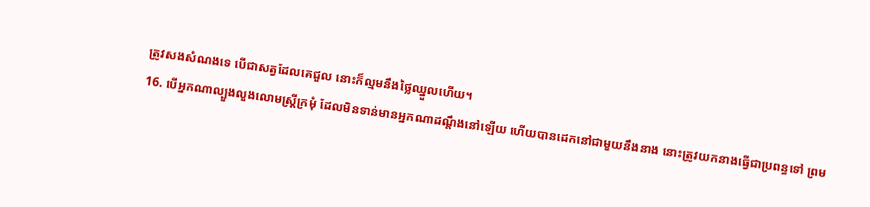ត្រូវសងសំណងទេ បើជាសត្វដែលគេជួល នោះក៏ល្មមនឹងថ្លៃឈ្នួលហើយ។
16. បើអ្នកណាល្បួងលួងលោមស្ត្រីក្រមុំ ដែលមិនទាន់មានអ្នកណាដណ្តឹងនៅឡើយ ហើយបានដេកនៅជាមួយនឹងនាង នោះត្រូវយកនាងធ្វើជាប្រពន្ធទៅ ព្រម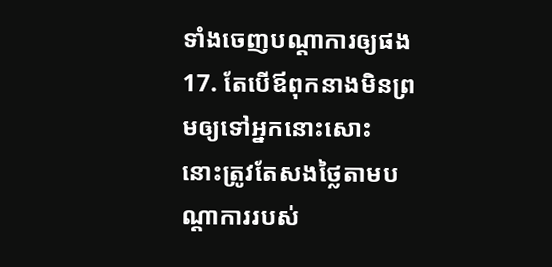ទាំងចេញបណ្តាការឲ្យផង
17. តែបើឪពុកនាងមិនព្រមឲ្យទៅអ្នកនោះសោះ នោះត្រូវតែសងថ្លៃតាមបណ្តាការរបស់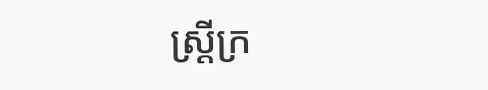ស្ត្រីក្រ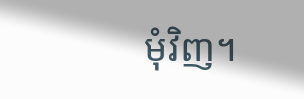មុំវិញ។